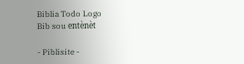Biblia Todo Logo
Bib sou entènèt

- Piblisite -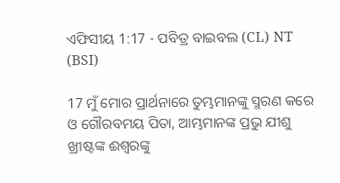ଏଫିସୀୟ 1:17 - ପବିତ୍ର ବାଇବଲ (CL) NT (BSI)

17 ମୁଁ ମୋର ପ୍ରାର୍ଥନାରେ ତୁମ୍ଭମାନଙ୍କୁ ସ୍ମରଣ କରେ ଓ ଗୌରବମୟ ପିତା, ଆମ୍ଭମାନଙ୍କ ପ୍ରଭୁ ଯୀଶୁ ଖ୍ରୀଷ୍ଟଙ୍କ ଈଶ୍ୱରଙ୍କୁ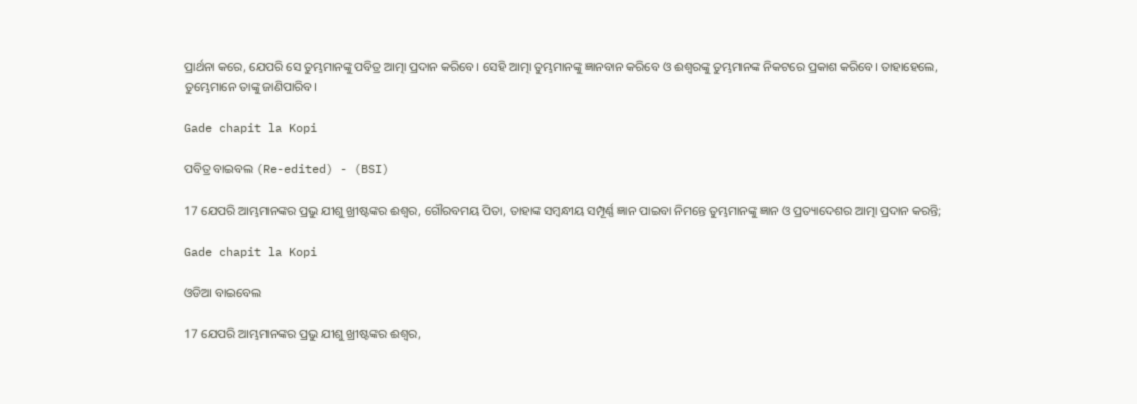ପ୍ରାର୍ଥନା କରେ, ଯେପରି ସେ ତୁମ୍ଭମାନଙ୍କୁ ପବିତ୍ର ଆତ୍ମା ପ୍ରଦାନ କରିବେ। ସେହି ଆତ୍ମା ତୁମ୍ଭମାନଙ୍କୁ ଜ୍ଞାନବାନ କରିବେ ଓ ଈଶ୍ୱରଙ୍କୁ ତୁମ୍ଭମାନଙ୍କ ନିକଟରେ ପ୍ରକାଶ କରିବେ। ତାହାହେଲେ, ତୁମ୍ଭେମାନେ ତାଙ୍କୁ ଜାଣିପାରିବ।

Gade chapit la Kopi

ପବିତ୍ର ବାଇବଲ (Re-edited) - (BSI)

17 ଯେପରି ଆମ୍ଭମାନଙ୍କର ପ୍ରଭୁ ଯୀଶୁ ଖ୍ରୀଷ୍ଟଙ୍କର ଈଶ୍ଵର, ଗୌରବମୟ ପିତା, ତାହାଙ୍କ ସମ୍ଵନ୍ଧୀୟ ସମ୍ପୂର୍ଣ୍ଣ ଜ୍ଞାନ ପାଇବା ନିମନ୍ତେ ତୁମ୍ଭମାନଙ୍କୁ ଜ୍ଞାନ ଓ ପ୍ରତ୍ୟାଦେଶର ଆତ୍ମା ପ୍ରଦାନ କରନ୍ତି;

Gade chapit la Kopi

ଓଡିଆ ବାଇବେଲ

17 ଯେପରି ଆମ୍ଭମାନଙ୍କର ପ୍ରଭୁ ଯୀଶୁ ଖ୍ରୀଷ୍ଟଙ୍କର ଈଶ୍ୱର,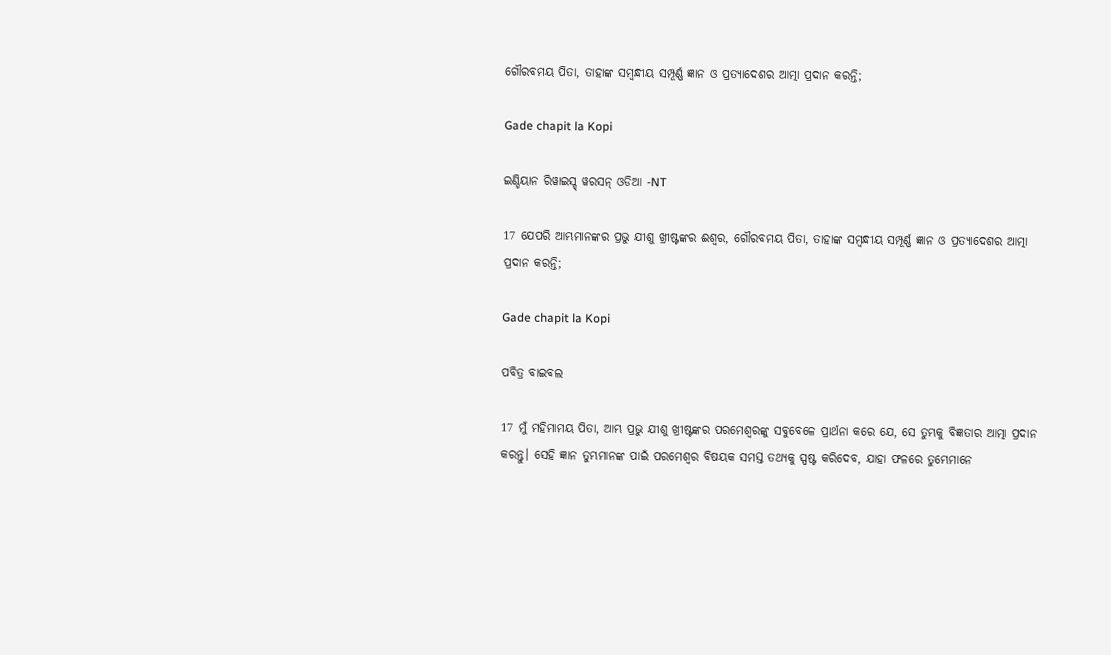ଗୌରବମୟ ପିତା, ତାହାଙ୍କ ସମ୍ବନ୍ଧୀୟ ସମ୍ପୂର୍ଣ୍ଣ ଜ୍ଞାନ ଓ ପ୍ରତ୍ୟାଦେଶର ଆତ୍ମା ପ୍ରଦାନ କରନ୍ତି;

Gade chapit la Kopi

ଇଣ୍ଡିୟାନ ରିୱାଇସ୍ଡ୍ ୱରସନ୍ ଓଡିଆ -NT

17 ଯେପରି ଆମ୍ଭମାନଙ୍କର ପ୍ରଭୁ ଯୀଶୁ ଖ୍ରୀଷ୍ଟଙ୍କର ଈଶ୍ବର, ଗୌରବମୟ ପିତା, ତାହାଙ୍କ ସମ୍ବନ୍ଧୀୟ ସମ୍ପୂର୍ଣ୍ଣ ଜ୍ଞାନ ଓ ପ୍ରତ୍ୟାଦେଶର ଆତ୍ମା ପ୍ରଦାନ କରନ୍ତି;

Gade chapit la Kopi

ପବିତ୍ର ବାଇବଲ

17 ମୁଁ ମହିମାମୟ ପିତା, ଆମ୍ଭ ପ୍ରଭୁ ଯୀଶୁ ଖ୍ରୀଷ୍ଟଙ୍କର ପରମେଶ୍ୱରଙ୍କୁ ସବୁବେଳେ ପ୍ରାର୍ଥନା କରେ ଯେ, ସେ ତୁମ୍ଭକୁ ବିଜ୍ଞତାର ଆତ୍ମା ପ୍ରଦାନ କରନ୍ତୁ। ସେହି ଜ୍ଞାନ ତୁମ୍ଭମାନଙ୍କ ପାଇଁ ପରମେଶ୍ୱର ବିଷୟକ ସମସ୍ତ ତଥ୍ୟକୁ ସ୍ପଷ୍ଟ କରିଦେବ, ଯାହା ଫଳରେ ତୁମ୍ଭେମାନେ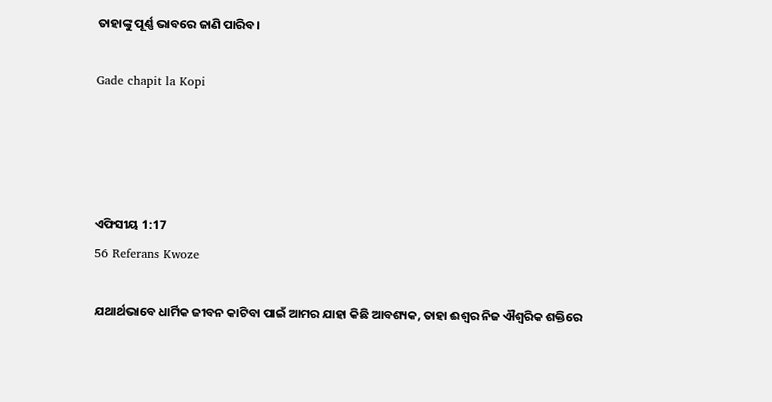ତାହାଙ୍କୁ ପୂର୍ଣ୍ଣ ଭାବରେ ଜାଣି ପାରିବ।

Gade chapit la Kopi




ଏଫିସୀୟ 1:17
56 Referans Kwoze

ଯଥାର୍ଥଭାବେ ଧାର୍ମିକ ଜୀବନ କାଟିବା ପାଇଁ ଆମର ଯାହା କିଛି ଆବଶ୍ୟକ, ତାହା ଈଶ୍ୱର ନିଜ ଐଶ୍ୱରିକ ଶକ୍ତିରେ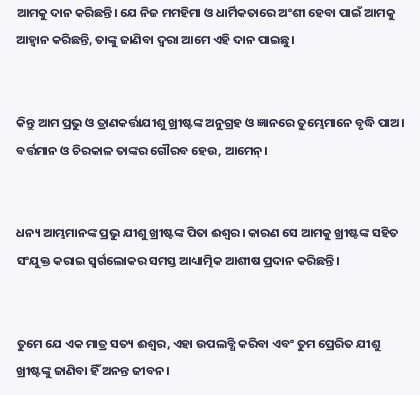ଆମକୁ ଦାନ କରିଛନ୍ତି। ଯେ ନିଜ ମମହିମା ଓ ଧାର୍ମିକତାରେ ଅଂଶୀ ହେବା ପାଇଁ ଆମକୁ ଆହ୍ୱାନ କରିଛନ୍ତି, ତାଙ୍କୁ ଜାଣିବା ଦ୍ୱରା ଆମେ ଏହି ଦାନ ପାଇଛୁ।


କିନ୍ତୁ ଆମ ପ୍ରଭୁ ଓ ତ୍ରାଣକର୍ତ୍ତାଯୀଶୁ ଖ୍ରୀଷ୍ଟଙ୍କ ଅନୁଗ୍ରହ ଓ ଜ୍ଞାନରେ ତୁମ୍ଭେମାନେ ବୃଦ୍ଧି ପାଅ। ବର୍ତ୍ତମାନ ଓ ଚିରକାଳ ତାଙ୍କର ଗୌରବ ହେଉ, ଆମେନ୍।


ଧନ୍ୟ ଆମ୍ଭମାନଙ୍କ ପ୍ରଭୁ ଯୀଶୁ ଖ୍ରୀଷ୍ଟଙ୍କ ପିତା ଈଶ୍ୱର। କାରଣ ସେ ଆମକୁ ଖ୍ରୀଷ୍ଟଙ୍କ ସହିତ ସଂଯୁକ୍ତ କରାଇ ସ୍ୱର୍ଗଲୋକର ସମସ୍ତ ଆଧ୍ୟାତ୍ମିକ ଆଶୀଷ ପ୍ରଦାନ କରିଛନ୍ତି।


ତୁମେ ଯେ ଏକ ମାତ୍ର ସତ୍ୟ ଈଶ୍ୱର, ଏହା ଉପଲବ୍ଧି କରିବା ଏବଂ ତୁମ ପ୍ରେରିତ ଯୀଶୁ ଖ୍ରୀଷ୍ଟଙ୍କୁ ଜାଣିବା ହିଁ ଅନନ୍ତ ଜୀବନ।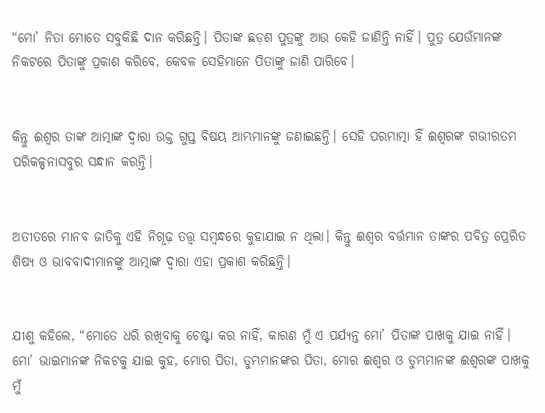“ମୋ’ ନିତା ମୋତେ ସବୁକିଛି ଦାନ କରିଛନ୍ତି। ପିତାଙ୍କ ଛଡ଼ଶ ପୁତ୍ରଙ୍କୁ ଆଉ କେହି ଜାଣିନ୍ତି ନାହିଁ। ପୁତ୍ର ଯେଉଁମାନଙ୍କ ନିକଟରେ ପିତାଙ୍କୁ ପ୍ରକାଶ କରିବେ, କେବଳ ସେହିମାନେ ପିତାଙ୍କୁ ଜାଣି ପାରିବେ।


କିନ୍ତୁ ଈଶ୍ୱର ତାଙ୍କ ଆତ୍ମାଙ୍କ ଦ୍ୱାରା ଉକ୍ତ ଗୁପ୍ତ ବିଷୟ ଆମ୍ଭମାନଙ୍କୁ ଜଣାଇଛନ୍ତି। ସେହି ପରମାତ୍ମା ହିଁ ଈଶ୍ୱରଙ୍କ ଗଭୀରତମ ପରିକଳ୍ପନାସବୁର ସନ୍ଧାନ କରନ୍ତି।


ଅତୀତରେ ମାନବ ଜାତିକୁ ଏହି ନିଗୂଢ଼ ତତ୍ତ୍ୱ ସମ୍ବନ୍ଧରେ କୁହାଯାଇ ନ ଥିଲା। କିନ୍ତୁ ଈଶ୍ୱର ବର୍ତ୍ତମାନ ତାଙ୍କର ପବିତ୍ର ପ୍ରେରିତ ଶିଷ୍ୟ ଓ ଭାବବାଦୀମାନଙ୍କୁ ଆତ୍ମାଙ୍କ ଦ୍ୱାରା ଏହା ପ୍ରକାଶ କରିଛନ୍ତି।


ଯୀଶୁ କହିଲେ, “ମୋତେ ଧରି ରଖିବାକୁ ଚେଷ୍ଟା କର ନାହିଁ, କାରଣ ମୁଁ ଏ ପର୍ଯ୍ୟନ୍ତ ମୋ’ ପିତାଙ୍କ ପାଖକୁ ଯାଇ ନାହିଁ। ମୋ’ ଭାଇମାନଙ୍କ ନିକଟକୁ ଯାଇ କୁହ, ମୋର ପିତା, ତୁମ୍ଭମାନଙ୍କର ପିତା, ମୋର ଈଶ୍ୱର ଓ ତୁମ୍ଭମାନଙ୍କ ଈଶ୍ୱରଙ୍କ ପାଖକୁ ମୁଁ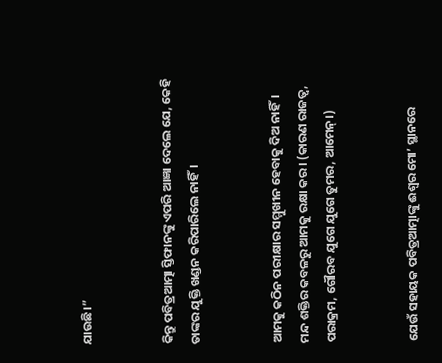ଯାଉଛି।”


କିନ୍ତୁ ପବିତ୍ରଆତ୍ମା ସ୍ତିଫାନଙ୍କୁ ଏପରି ଆଜ୍ଞା ଦେଲେ ଯେ, କେହି ତାଙ୍କର ଯୁକ୍ତି ଖଣ୍ଡନ କରିପାରିଲେ ନାହିଁ।


ଆମକୁ କଠିନ ପରୀକ୍ଷାର ସମ୍ମୁଖୀନ ହେବାକୁ ଦିଅ ନାହିଁ। ମନ୍ଦ ଶକ୍ତିର କବଳରୁ ଆମକୁ ରକ୍ଷା କର। (କାରଣ ରାଜତ୍ୱ, ପରାକ୍ରମ, ଗୌରବ ଯୁଗେ ଯୁଗେ ତୁମର, ଆମେନ୍।)


ଯେଉଁ ସହାୟକ ପବିତ୍ରଆତ୍ମାଙ୍କୁ ଈଶ୍ୱର ମୋ’ ସ୍ଥାନରେ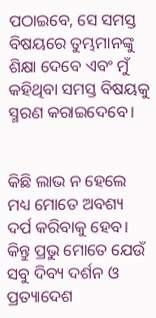ପଠାଇବେ, ସେ ସମସ୍ତ ବିଷୟରେ ତୁମ୍ଭମାନଙ୍କୁ ଶିକ୍ଷା ଦେବେ ଏବଂ ମୁଁ କହିଥିବା ସମସ୍ତ ବିଷୟକୁ ସ୍ମରଣ କରାଇଦେବେ।


କିଛି ଲାଭ ନ ହେଲେ ମଧ୍ୟ ମୋତେ ଅବଶ୍ୟ ଦର୍ପ କରିବାକୁ ହେବ। କିନ୍ତୁ ପ୍ରଭୁ ମୋତେ ଯେଉଁ ସବୁ ଦିବ୍ୟ ଦର୍ଶନ ଓ ପ୍ରତ୍ୟାଦେଶ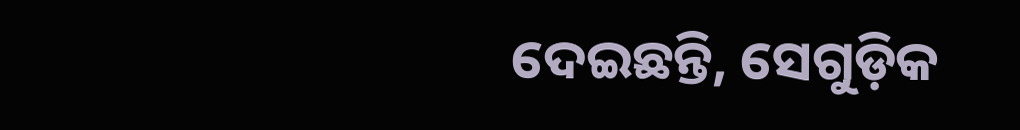ଦେଇଛନ୍ତି, ସେଗୁଡ଼ିକ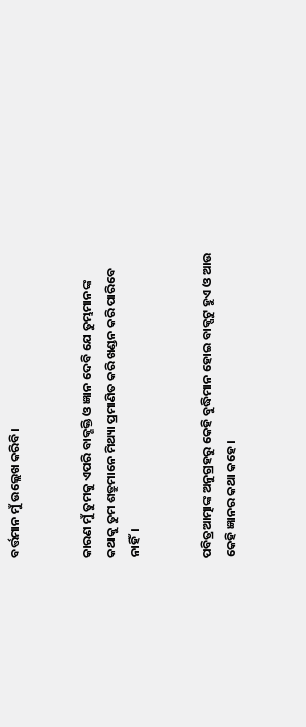ବର୍ତ୍ତମାନ ମୁଁ ଉଲ୍ଲେଖ କରିବି।


କାରଣ ମୁଁ ତୁମକୁ ଏପରି ବାକ୍ଶକ୍ତି ଓ ଜ୍ଞାନ ଦେବି ଯେ ତୁମ୍ଭମାନଙ୍କ କଥାକୁ ତୁମ ଶତ୍ରୁମାନେ ମିଥ୍ୟା ପ୍ରମାଣିତ କରି ଖଣ୍ଡନ କରି ପାରିବେ ନାହିଁ।


ପବିତ୍ରଆତ୍ମାଙ୍କ ଅନୁଗ୍ରହରୁ କେହି ବୁଦ୍ଧିମାନ ହୋଇ ବାକ୍ପଟୁ ହୁଏ ଓ ଆଉ କେହି ଜ୍ଞାନର କଥା କହେ।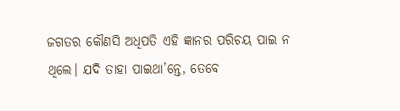ଜଗତର କୌଣସି ଅଧିପତି ଏହି ଜ୍ଞାନର ପରିଚୟ ପାଇ ନ ଥିଲେ। ଯଦି ତାହା ପାଇଥା’ନ୍ତେ, ତେବେ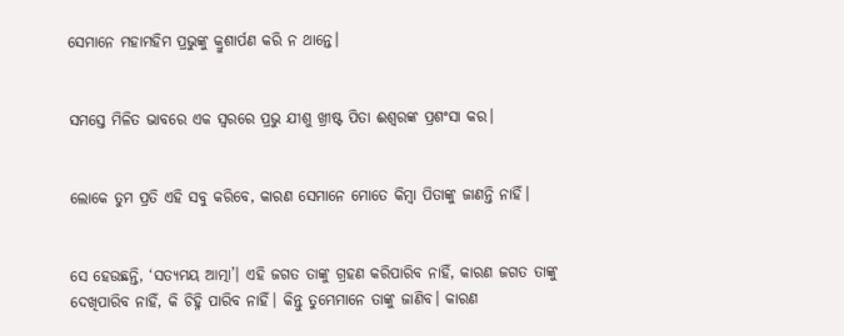ସେମାନେ ମହାମହିମ ପ୍ରଭୁଙ୍କୁ କ୍ରୁଶାର୍ପଣ କରି ନ ଥାନ୍ତେ।


ସମସ୍ତେ ମିଳିତ ଭାବରେ ଏକ ସ୍ୱରରେ ପ୍ରଭୁ ଯୀଶୁ ଖ୍ରୀଷ୍ଟ ପିତା ଈଶ୍ୱରଙ୍କ ପ୍ରଶଂସା କର।


ଲୋକେ ତୁମ ପ୍ରତି ଏହି ସବୁ କରିବେ, କାରଣ ସେମାନେ ମୋତେ କିମ୍ବା ପିତାଙ୍କୁ ଜାଣନ୍ତି ନାହିଁ।


ସେ ହେଉଛନ୍ତି, ‘ସତ୍ୟମୟ ଆତ୍ମା’। ଏହି ଜଗତ ତାଙ୍କୁ ଗ୍ରହଣ କରିପାରିବ ନାହିଁ, କାରଣ ଜଗତ ତାଙ୍କୁ ଦେଖିପାରିବ ନାହିଁ, କି ଚିହ୍ନି ପାରିବ ନାହିଁ। କିନ୍ତୁ ତୁମ୍ଭେମାନେ ତାଙ୍କୁ ଜାଣିବ। କାରଣ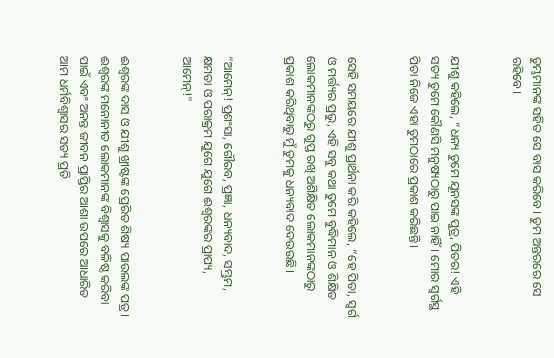ତୁମ୍ଭମାନଙ୍କ ସହିତ ସେ ବାସ କରିବେ। ତୁମ ଅନ୍ତରରେ ସେ ରହିବେ।


ଯୀଶୁ କହିଲେ, “ଧନ୍ୟ ତୁମେ ଯୂନସଙ୍କ ପୁତ୍ର, ପିତର! ଏହି ସତ୍ୟ ତୁମେ କୌଣସି ମନୁଷ୍ୟଠାରୁ ପାଇ ନାହିଁ। ମୋର ସ୍ୱର୍ଗସ୍ଥ ପିତା ନିଜେ ଏହା ତୁମଠାରେ ପ୍ରକାଶ କରିଛନ୍ତି।


ସେହି ସମୟରେ ଯୀଶୁ ପ୍ରାର୍ଥନା କରି କହିଲେ, “ହେ ପିତା, ସ୍ୱର୍ଗ ଓ ମର୍ତ୍ତ୍ୟର ପ୍ରଭୁ, ଏହି ସବୁ କଥା ତୁମେ ବୁଦ୍ଧିମାନ ଓ ଶିକ୍ଷିତ ଲୋକମାନଙ୍କଠରୁ ଗୁପ୍ତ ରଖି ଅଶିକ୍ଷିତ ଲୋକମାନଙ୍କଠାରୁ ପ୍ରକାଶ କରିଥିବାରୁ ମୁଁ ତୁମକୁ ଧନ୍ୟବାଦ ଦେଉଉଛି।


“ଆମେନ୍! ପ୍ରଶଂସା, ଗୌରବ, ପ୍ରଜ୍ଞା, ଧନ୍ୟବାଦ, ସମ୍ଭ୍ରମ, କ୍ଷମତା ଓ ପରାକ୍ରମ ଯୁଗେ ଯୁଗେ ଈଶ୍ୱରଙ୍କର ପ୍ରାପ୍ୟ, ଆମେନ୍!"


ଈଶ୍ୱରଙ୍କ ଦାସ ଓ ଯୀଶୁ ଖ୍ରୀଷ୍ଟଙ୍କ ପ୍ରେରିତ ଶିଷ୍ୟ ପାଉଲଙ୍କ ପତ୍ର। ଈଶ୍ୱରଙ୍କ ମନୋନୀତ ଲୋକମାନଙ୍କ ବିଶ୍ୱାସକୁ ବଳିଷ୍ଠ କରିବା ପାଇଁ ଏବଂ ଅନନ୍ତ ଜୀବନ ପ୍ରାପ୍ତିର ଆଶା ଉପରେ ଆଧାରିତ ଆମ ଧର୍ମବିଶ୍ୱାସର ସତ୍ୟ ପ୍ରତି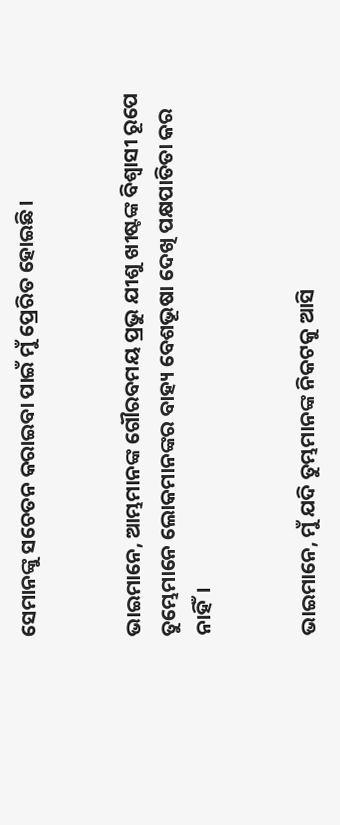ସେମାନଙ୍କୁ ସଚେତନ କରାଇବା ପାଇଁ ମୁଁ ପ୍ରେରିତ ହୋଇଛି।


ଭାଇମାନେ, ଆମ୍ଭମାନଙ୍କ ଗୌରବମୟ ପ୍ରଭୁ ଯୀଶୁ ଖୀଷ୍ଟଙ୍କ ବିଶ୍ୱାସୀ ରୂପେ ତୁମ୍ଭେମାନେ ଲୋକମାନଙ୍କର ବାହ୍ୟ ବେଶଭୂଷା ଦେଖି ପକ୍ଷପାତିତା କର ନାହିଁ।


ଭାଇମାନେ, ମୁଁ ଯଦି ତୁମ୍ଭମାନଙ୍କ ନିକଟକୁ ଆସି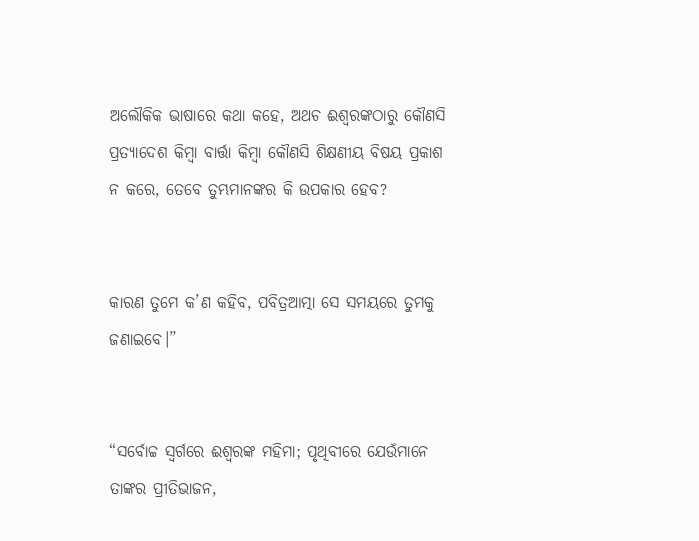ଅଲୌକିକ ଭାଷାରେ କଥା କହେ, ଅଥଚ ଈଶ୍ୱରଙ୍କଠାରୁ କୌଣସି ପ୍ରତ୍ୟାଦେଶ କିମ୍ବା ବାର୍ତ୍ତା କିମ୍ବା କୌଣସି ଶିକ୍ଷଣୀୟ ବିଷୟ ପ୍ରକାଶ ନ କରେ, ତେବେ ତୁମ୍ଭମାନଙ୍କର କି ଉପକାର ହେବ?


କାରଣ ତୁମେ କ’ଣ କହିବ, ପବିତ୍ରଆତ୍ମା ସେ ସମୟରେ ତୁମକୁ ଜଣାଇବେ।”


“ସର୍ବୋଚ୍ଚ ସ୍ୱର୍ଗରେ ଈଶ୍ୱରଙ୍କ ମହିମା; ପୃଥିବୀରେ ଯେଉଁମାନେ ତାଙ୍କର ପ୍ରୀତିଭାଜନ,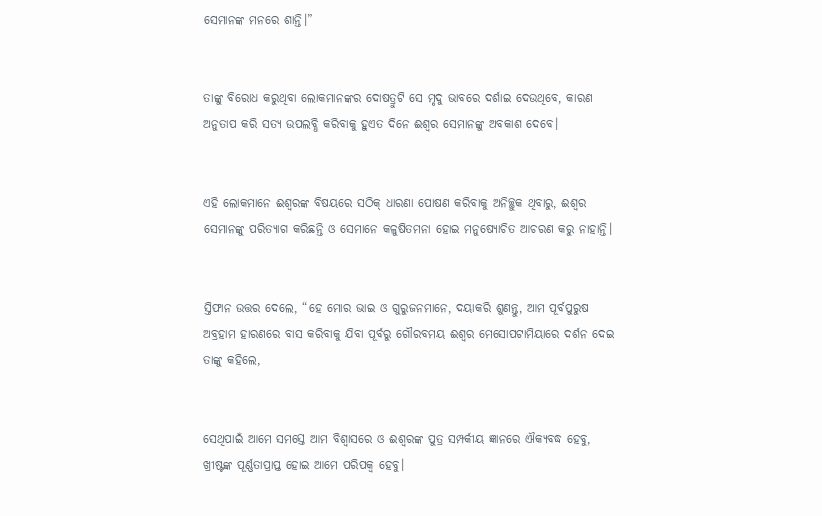ସେମାନଙ୍କ ମନରେ ଶାନ୍ତି।”


ତାଙ୍କୁ ବିରୋଧ କରୁଥିବା ଲୋକମାନଙ୍କର ଦୋଷତ୍ରୁଟି ସେ ମୃଦୁ ଭାବରେ ଦର୍ଶାଇ ଦେଉଥିବେ, କାରଣ ଅନୁତାପ କରି ସତ୍ୟ ଉପଲବ୍ଧି କରିବାକୁ ହୁଏତ ଦିନେ ଈଶ୍ୱର ସେମାନଙ୍କୁ ଅବକାଶ ଦେବେ।


ଏହି ଲୋକମାନେ ଈଶ୍ୱରଙ୍କ ବିଷୟରେ ସଠିକ୍‍ ଧାରଣା ପୋଷଣ କରିବାକୁ ଅନିଚ୍ଛୁକ ଥିବାରୁ, ଈଶ୍ୱର ସେମାନଙ୍କୁ ପରିତ୍ୟାଗ କରିଛନ୍ତି ଓ ସେମାନେ କଳୁଷିତମନା ହୋଇ ମନୁଷ୍ୟୋଚିତ ଆଚରଣ କରୁ ନାହାନ୍ତି।


ସ୍ତିଫାନ ଉତ୍ତର ଦେଲେ, “ହେ ମୋର ଭାଇ ଓ ଗୁରୁଜନମାନେ, ଦୟାକରି ଶୁଣନ୍ତୁ, ଆମ ପୂର୍ବପୁରୁଷ ଅବ୍ରହାମ ହାରଣରେ ବାସ କରିବାକୁ ଯିବା ପୂର୍ବରୁ ଗୌରବମୟ ଈଶ୍ୱର ମେସୋପଟାମିୟାରେ ଦର୍ଶନ ଦେଇ ତାଙ୍କୁ କହିଲେ,


ସେଥିପାଇଁ ଆମେ ସମସ୍ତେ ଆମ ବିଶ୍ୱାସରେ ଓ ଈଶ୍ୱରଙ୍କ ପୁତ୍ର ସମ୍ପର୍କୀୟ ଜ୍ଞାନରେ ଐକ୍ୟବଦ୍ଧ ହେବୁ, ଖ୍ରୀଷ୍ଟଙ୍କ ପୂର୍ଣ୍ଣତାପ୍ରାପ୍ତ ହୋଇ ଆମେ ପରିପକ୍ୱ ହେବୁ।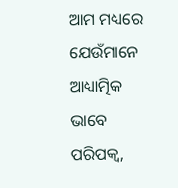ଆମ ମଧ୍ୟରେ ଯେଉଁମାନେ ଆଧ୍ୟାତ୍ମିକ ଭାବେ ପରିପକ୍ୱ,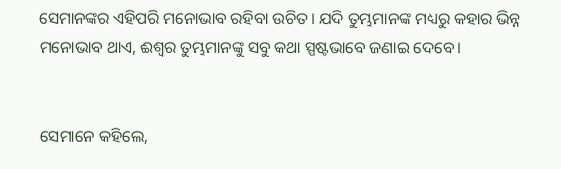ସେମାନଙ୍କର ଏହିପରି ମନୋଭାବ ରହିବା ଉଚିତ। ଯଦି ତୁମ୍ଭମାନଙ୍କ ମଧ୍ୟରୁ କହାର ଭିନ୍ନ ମନୋଭାବ ଥାଏ, ଈଶ୍ୱର ତୁମ୍ଭମାନଙ୍କୁ ସବୁ କଥା ସ୍ପଷ୍ଟଭାବେ ଜଣାଇ ଦେବେ।


ସେମାନେ କହିଲେ,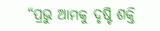“ପ୍ରଭୁ ଆମକୁ ଦୃଷ୍ଟି ଶକ୍ତି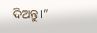ଦିଅନ୍ତୁ।”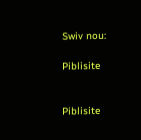Swiv nou:

Piblisite


Piblisite